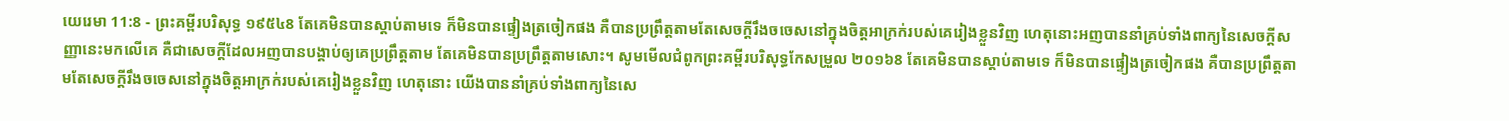យេរេមា 11:8 - ព្រះគម្ពីរបរិសុទ្ធ ១៩៥៤8 តែគេមិនបានស្តាប់តាមទេ ក៏មិនបានផ្ទៀងត្រចៀកផង គឺបានប្រព្រឹត្តតាមតែសេចក្ដីរឹងចចេសនៅក្នុងចិត្តអាក្រក់របស់គេរៀងខ្លួនវិញ ហេតុនោះអញបាននាំគ្រប់ទាំងពាក្យនៃសេចក្ដីសញ្ញានេះមកលើគេ គឺជាសេចក្ដីដែលអញបានបង្គាប់ឲ្យគេប្រព្រឹត្តតាម តែគេមិនបានប្រព្រឹត្តតាមសោះ។ សូមមើលជំពូកព្រះគម្ពីរបរិសុទ្ធកែសម្រួល ២០១៦8 តែគេមិនបានស្តាប់តាមទេ ក៏មិនបានផ្ទៀងត្រចៀកផង គឺបានប្រព្រឹត្តតាមតែសេចក្ដីរឹងចចេសនៅក្នុងចិត្តអាក្រក់របស់គេរៀងខ្លួនវិញ ហេតុនោះ យើងបាននាំគ្រប់ទាំងពាក្យនៃសេ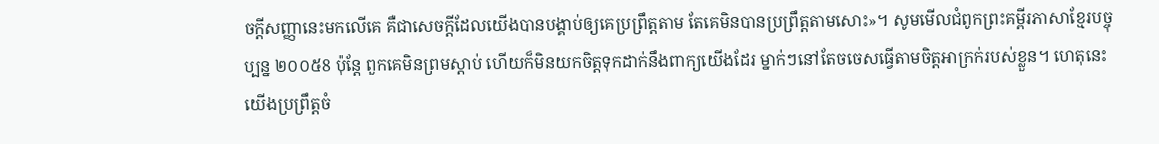ចក្ដីសញ្ញានេះមកលើគេ គឺជាសេចក្ដីដែលយើងបានបង្គាប់ឲ្យគេប្រព្រឹត្តតាម តែគេមិនបានប្រព្រឹត្តតាមសោះ»។ សូមមើលជំពូកព្រះគម្ពីរភាសាខ្មែរបច្ចុប្បន្ន ២០០៥8 ប៉ុន្តែ ពួកគេមិនព្រមស្ដាប់ ហើយក៏មិនយកចិត្តទុកដាក់នឹងពាក្យយើងដែរ ម្នាក់ៗនៅតែចចេសធ្វើតាមចិត្តអាក្រក់របស់ខ្លួន។ ហេតុនេះ យើងប្រព្រឹត្តចំ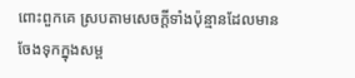ពោះពួកគេ ស្របតាមសេចក្ដីទាំងប៉ុន្មានដែលមានចែងទុកក្នុងសម្ព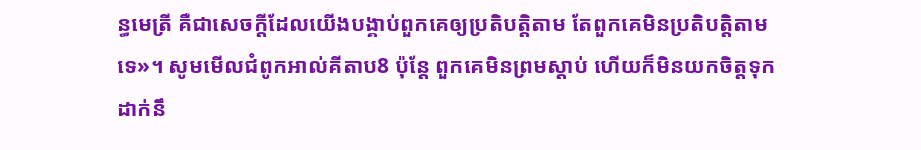ន្ធមេត្រី គឺជាសេចក្ដីដែលយើងបង្គាប់ពួកគេឲ្យប្រតិបត្តិតាម តែពួកគេមិនប្រតិបត្តិតាមទេ»។ សូមមើលជំពូកអាល់គីតាប8 ប៉ុន្តែ ពួកគេមិនព្រមស្ដាប់ ហើយក៏មិនយកចិត្តទុកដាក់នឹ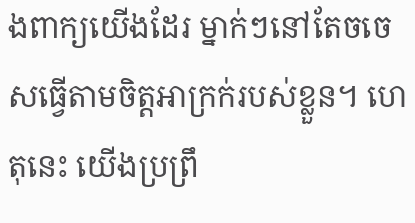ងពាក្យយើងដែរ ម្នាក់ៗនៅតែចចេសធ្វើតាមចិត្តអាក្រក់របស់ខ្លួន។ ហេតុនេះ យើងប្រព្រឹ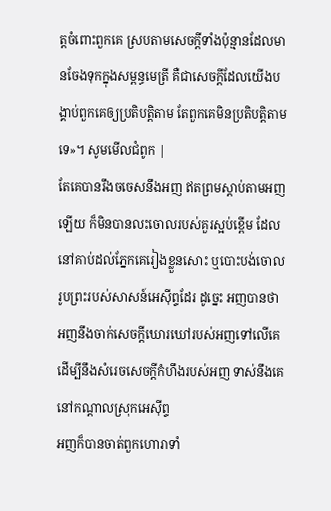ត្តចំពោះពួកគេ ស្របតាមសេចក្ដីទាំងប៉ុន្មានដែលមានចែងទុកក្នុងសម្ពន្ធមេត្រី គឺជាសេចក្ដីដែលយើងបង្គាប់ពួកគេឲ្យប្រតិបត្តិតាម តែពួកគេមិនប្រតិបត្តិតាមទេ»។ សូមមើលជំពូក |
តែគេបានរឹងចចេសនឹងអញ ឥតព្រមស្តាប់តាមអញឡើយ ក៏មិនបានលះចោលរបស់គួរស្អប់ខ្ពើម ដែលនៅគាប់ដល់ភ្នែកគេរៀងខ្លួនសោះ ឬបោះបង់ចោលរូបព្រះរបស់សាសន៍អេស៊ីព្ទដែរ ដូច្នេះ អញបានថា អញនឹងចាក់សេចក្ដីឃោរឃៅរបស់អញទៅលើគេ ដើម្បីនឹងសំរេចសេចក្ដីកំហឹងរបស់អញ ទាស់នឹងគេនៅកណ្តាលស្រុកអេស៊ីព្ទ
អញក៏បានចាត់ពួកហោរាទាំ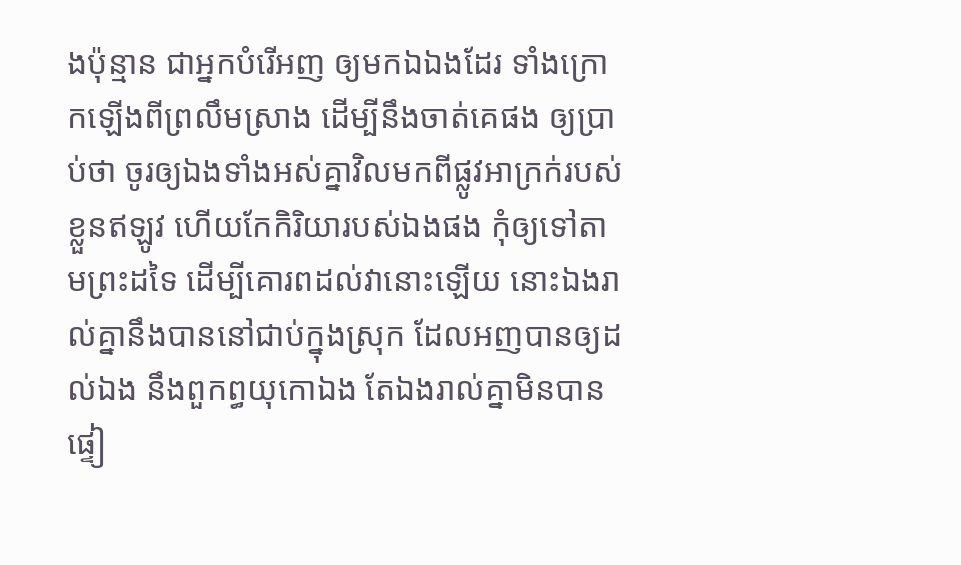ងប៉ុន្មាន ជាអ្នកបំរើអញ ឲ្យមកឯឯងដែរ ទាំងក្រោកឡើងពីព្រលឹមស្រាង ដើម្បីនឹងចាត់គេផង ឲ្យប្រាប់ថា ចូរឲ្យឯងទាំងអស់គ្នាវិលមកពីផ្លូវអាក្រក់របស់ខ្លួនឥឡូវ ហើយកែកិរិយារបស់ឯងផង កុំឲ្យទៅតាមព្រះដទៃ ដើម្បីគោរពដល់វានោះឡើយ នោះឯងរាល់គ្នានឹងបាននៅជាប់ក្នុងស្រុក ដែលអញបានឲ្យដល់ឯង នឹងពួកព្ធយុកោឯង តែឯងរាល់គ្នាមិនបានផ្ទៀ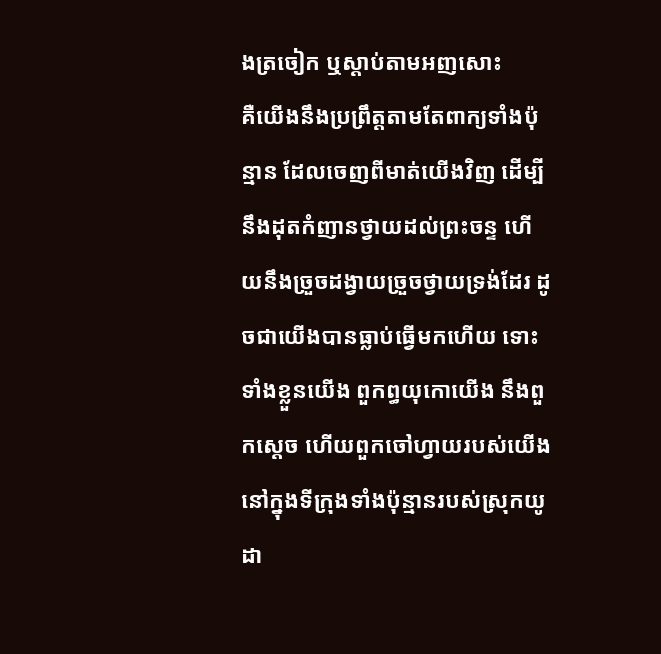ងត្រចៀក ឬស្តាប់តាមអញសោះ
គឺយើងនឹងប្រព្រឹត្តតាមតែពាក្យទាំងប៉ុន្មាន ដែលចេញពីមាត់យើងវិញ ដើម្បីនឹងដុតកំញានថ្វាយដល់ព្រះចន្ទ ហើយនឹងច្រួចដង្វាយច្រួចថ្វាយទ្រង់ដែរ ដូចជាយើងបានធ្លាប់ធ្វើមកហើយ ទោះទាំងខ្លួនយើង ពួកព្ធយុកោយើង នឹងពួកស្តេច ហើយពួកចៅហ្វាយរបស់យើង នៅក្នុងទីក្រុងទាំងប៉ុន្មានរបស់ស្រុកយូដា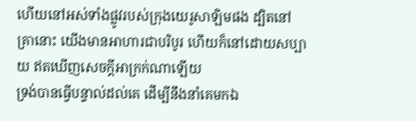ហើយនៅអស់ទាំងផ្លូវរបស់ក្រុងយេរូសាឡិមផង ដ្បិតនៅគ្រានោះ យើងមានអាហារជាបរិបូរ ហើយក៏នៅដោយសប្បាយ ឥតឃើញសេចក្ដីអាក្រក់ណាឡើយ
ទ្រង់បានធ្វើបន្ទាល់ដល់គេ ដើម្បីនឹងនាំគេមកឯ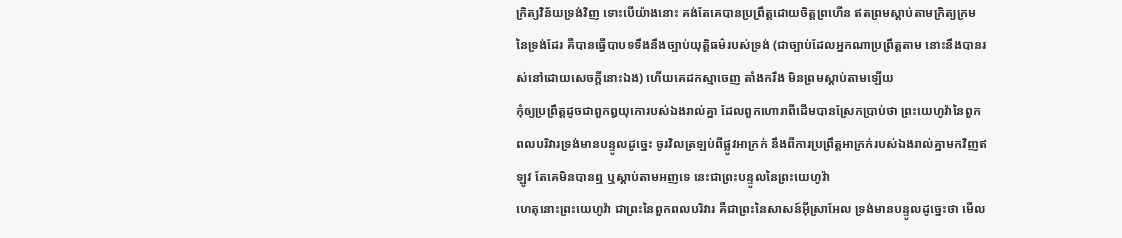ក្រិត្យវិន័យទ្រង់វិញ ទោះបើយ៉ាងនោះ គង់តែគេបានប្រព្រឹត្តដោយចិត្តព្រហើន ឥតព្រមស្តាប់តាមក្រិត្យក្រមនៃទ្រង់ដែរ គឺបានធ្វើបាបទទឹងនឹងច្បាប់យុត្តិធម៌របស់ទ្រង់ (ជាច្បាប់ដែលអ្នកណាប្រព្រឹត្តតាម នោះនឹងបានរស់នៅដោយសេចក្ដីនោះឯង) ហើយគេដកស្មាចេញ តាំងករឹង មិនព្រមស្តាប់តាមឡើយ
កុំឲ្យប្រព្រឹត្តដូចជាពួកឰយុកោរបស់ឯងរាល់គ្នា ដែលពួកហោរាពីដើមបានស្រែកប្រាប់ថា ព្រះយេហូវ៉ានៃពួកពលបរិវារទ្រង់មានបន្ទូលដូច្នេះ ចូរវិលត្រឡប់ពីផ្លូវអាក្រក់ នឹងពីការប្រព្រឹត្តអាក្រក់របស់ឯងរាល់គ្នាមកវិញឥឡូវ តែគេមិនបានឮ ឬស្តាប់តាមអញទេ នេះជាព្រះបន្ទូលនៃព្រះយេហូវ៉ា
ហេតុនោះព្រះយេហូវ៉ា ជាព្រះនៃពួកពលបរិវារ គឺជាព្រះនៃសាសន៍អ៊ីស្រាអែល ទ្រង់មានបន្ទូលដូច្នេះថា មើល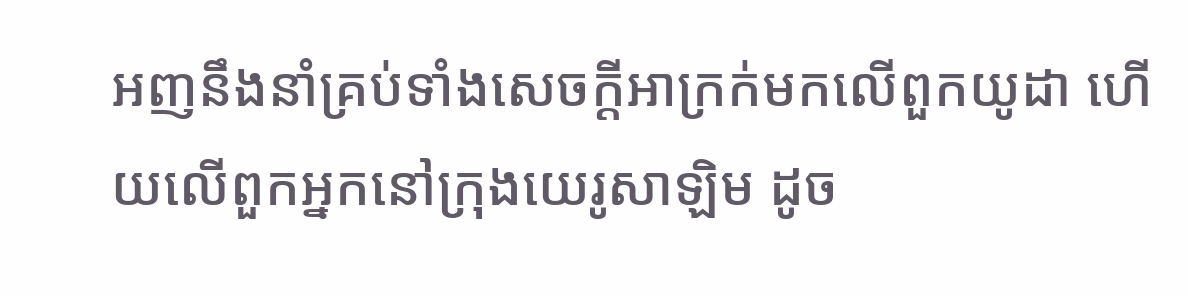អញនឹងនាំគ្រប់ទាំងសេចក្ដីអាក្រក់មកលើពួកយូដា ហើយលើពួកអ្នកនៅក្រុងយេរូសាឡិម ដូច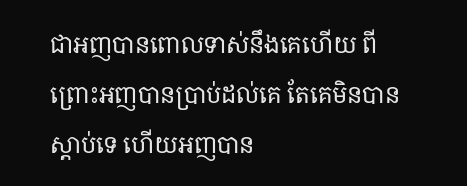ជាអញបានពោលទាស់នឹងគេហើយ ពីព្រោះអញបានប្រាប់ដល់គេ តែគេមិនបានស្តាប់ទេ ហើយអញបាន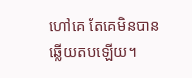ហៅគេ តែគេមិនបានឆ្លើយតបឡើយ។